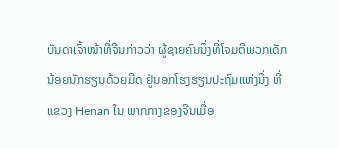ບັນດາເຈົ້າໜ້າທີ່ຈີນກ່າວວ່າ ຜູ້ຊາຍຄົນນຶ່ງທີ່ໂຈມຕີພວກເດັກ
ນ້ອຍນັກຮຽນດ້ວຍມີດ ຢູ່ນອກໂຮງຮຽນປະຖົມແຫ່ງນຶ່ງ ທີ່
ແຂວງ Henan ໃນ ພາກກາງຂອງຈີນເມື່ອ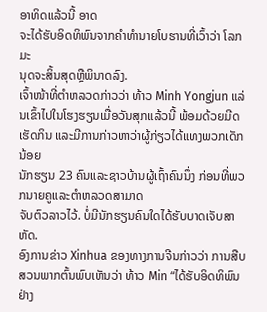ອາທິດແລ້ວນີ້ ອາດ
ຈະໄດ້ຮັບອິດທິພົນຈາກຄໍາທໍານາຍໂບຮານທີ່ເວົ້າວ່າ ໂລກມະ
ນຸດຈະສິ້ນສຸດຫຼືພິນາດລົງ.
ເຈົ້າໜ້າທີ່ຕໍາຫລວດກ່າວວ່າ ທ້າວ Minh Yongjun ແລ່ນເຂົ້າໄປໃນໂຮງຮຽນເມື່ອວັນສຸກແລ້ວນີ້ ພ້ອມດ້ວຍມີດເຮັດກິນ ແລະມີການກ່າວຫາວ່າຜູ້ກ່ຽວໄດ້ແທງພວກເດັກນ້ອຍ
ນັກຮຽນ 23 ຄົນແລະຊາວບ້ານຜູ້ເຖົ້າຄົນນຶ່ງ ກ່ອນທີ່ພວກນາຍຄູແລະຕໍາຫລວດສາມາດ
ຈັບຕົວລາວໄວ້. ບໍ່ມີນັກຮຽນຄົນໃດໄດ້ຮັບບາດເຈັບສາຫັດ.
ອົງການຂ່າວ Xinhua ຂອງທາງການຈີນກ່າວວ່າ ການສືບສວນພາກຕົ້ນພົບເຫັນວ່າ ທ້າວ Min “ໄດ້ຮັບອິດທິພົນຢ່າງ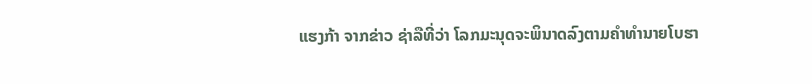ແຮງກ້າ ຈາກຂ່າວ ຊ່າລືທີ່ວ່າ ໂລກມະນຸດຈະພິນາດລົງຕາມຄໍາທໍານາຍໂບຮາ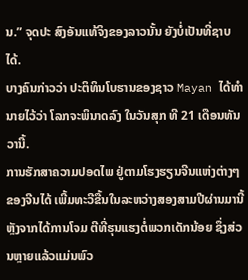ນ.” ຈຸດປະ ສົງອັນແທ້ຈິງຂອງລາວນັ້ນ ຍັງບໍ່ເປັນທີ່ຊາບໄດ້.
ບາງຄົນກ່າວວ່າ ປະຕິທິນໂບຮານຂອງຊາວ Mayan ໄດ້ທໍານາຍໄວ້ວ່າ ໂລກຈະພິນາດລົງ ໃນວັນສຸກ ທີ 21 ເດືອນທັນວານີ້.
ການຮັກສາຄວາມປອດໄພ ຢູ່ຕາມໂຮງຮຽນຈີນແຫ່ງຕ່າງໆຂອງຈີນໄດ້ ເພີ້ມທະວີຂື້ນໃນລະຫວ່າງສອງສາມປີຜ່ານມານີ້ ຫຼັງຈາກໄດ້ການໂຈມ ຕີທີ່ຮຸນແຮງຕໍ່ພວກເດັກນ້ອຍ ຊຶ່ງສ່ວນຫຼາຍແລ້ວແມ່ນພົວ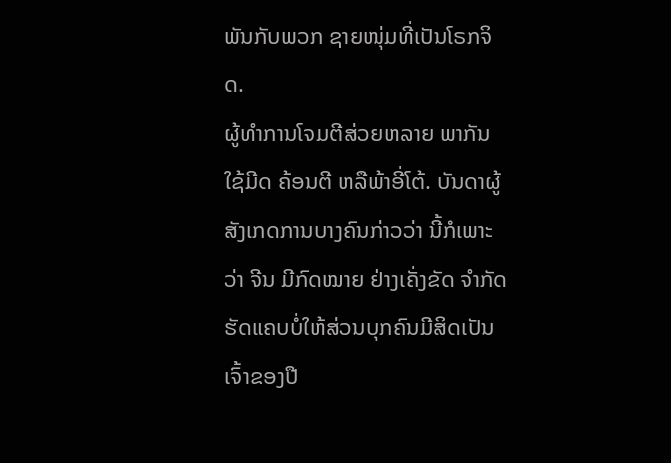ພັນກັບພວກ ຊາຍໜຸ່ມທີ່ເປັນໂຣກຈິດ.
ຜູ້ທໍາການໂຈມຕີສ່ວຍຫລາຍ ພາກັນໃຊ້ມີດ ຄ້ອນຕີ ຫລືພ້າອີ່ໂຕ້. ບັນດາຜູ້ສັງເກດການບາງຄົນກ່າວວ່າ ນີ້ກໍເພາະວ່າ ຈີນ ມີກົດໝາຍ ຢ່າງເຄັ່ງຂັດ ຈໍາກັດຮັດແຄບບໍ່ໃຫ້ສ່ວນບຸກຄົນມີສິດເປັນເຈົ້າຂອງປື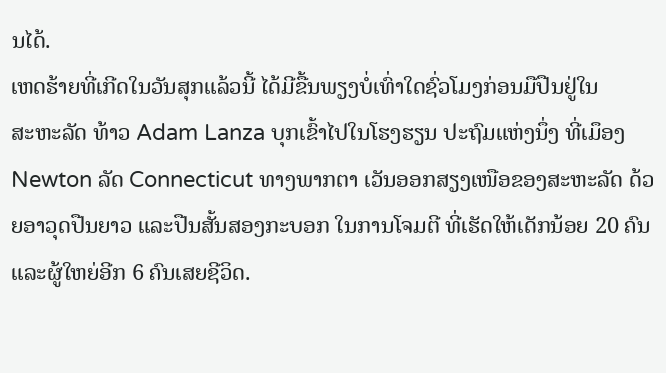ນໄດ້.
ເຫດຮ້າຍທີ່ເກີດໃນວັນສຸກແລ້ວນີ້ ໄດ້ມີຂື້ນພຽງບໍ່ເທົ່າໃດຊົ່ວໂມງກ່ອນມືປືນຢູ່ໃນ
ສະຫະລັດ ທ້າວ Adam Lanza ບຸກເຂົ້າໄປໃນໂຮງຮຽນ ປະຖົມແຫ່ງນຶ່ງ ທີ່ເມຶອງ Newton ລັດ Connecticut ທາງພາກຕາ ເວັນອອກສຽງເໜືອຂອງສະຫະລັດ ດ້ວຍອາວຸດປືນຍາວ ແລະປືນສັ້ນສອງກະບອກ ໃນການໂຈມຕີ ທີ່ເຮັດໃຫ້ເດັກນ້ອຍ 20 ຄົນ ແລະຜູ້ໃຫຍ່ອີກ 6 ຄົນເສຍຊີວິດ.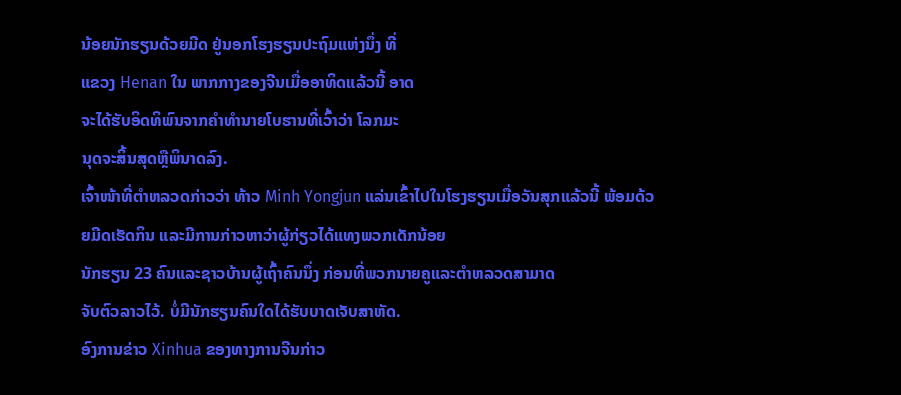ນ້ອຍນັກຮຽນດ້ວຍມີດ ຢູ່ນອກໂຮງຮຽນປະຖົມແຫ່ງນຶ່ງ ທີ່
ແຂວງ Henan ໃນ ພາກກາງຂອງຈີນເມື່ອອາທິດແລ້ວນີ້ ອາດ
ຈະໄດ້ຮັບອິດທິພົນຈາກຄໍາທໍານາຍໂບຮານທີ່ເວົ້າວ່າ ໂລກມະ
ນຸດຈະສິ້ນສຸດຫຼືພິນາດລົງ.
ເຈົ້າໜ້າທີ່ຕໍາຫລວດກ່າວວ່າ ທ້າວ Minh Yongjun ແລ່ນເຂົ້າໄປໃນໂຮງຮຽນເມື່ອວັນສຸກແລ້ວນີ້ ພ້ອມດ້ວຍມີດເຮັດກິນ ແລະມີການກ່າວຫາວ່າຜູ້ກ່ຽວໄດ້ແທງພວກເດັກນ້ອຍ
ນັກຮຽນ 23 ຄົນແລະຊາວບ້ານຜູ້ເຖົ້າຄົນນຶ່ງ ກ່ອນທີ່ພວກນາຍຄູແລະຕໍາຫລວດສາມາດ
ຈັບຕົວລາວໄວ້. ບໍ່ມີນັກຮຽນຄົນໃດໄດ້ຮັບບາດເຈັບສາຫັດ.
ອົງການຂ່າວ Xinhua ຂອງທາງການຈີນກ່າວ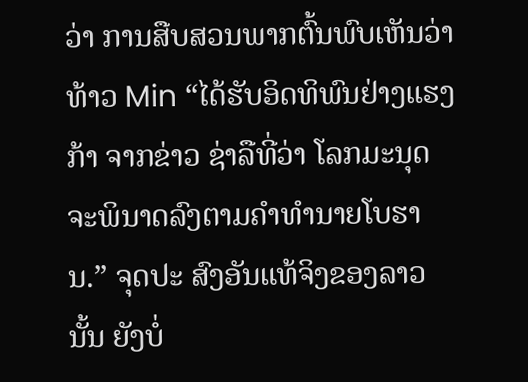ວ່າ ການສືບສວນພາກຕົ້ນພົບເຫັນວ່າ ທ້າວ Min “ໄດ້ຮັບອິດທິພົນຢ່າງແຮງກ້າ ຈາກຂ່າວ ຊ່າລືທີ່ວ່າ ໂລກມະນຸດຈະພິນາດລົງຕາມຄໍາທໍານາຍໂບຮານ.” ຈຸດປະ ສົງອັນແທ້ຈິງຂອງລາວນັ້ນ ຍັງບໍ່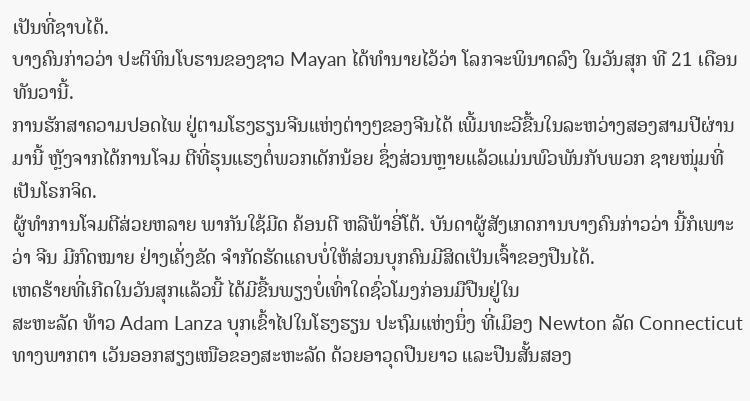ເປັນທີ່ຊາບໄດ້.
ບາງຄົນກ່າວວ່າ ປະຕິທິນໂບຮານຂອງຊາວ Mayan ໄດ້ທໍານາຍໄວ້ວ່າ ໂລກຈະພິນາດລົງ ໃນວັນສຸກ ທີ 21 ເດືອນທັນວານີ້.
ການຮັກສາຄວາມປອດໄພ ຢູ່ຕາມໂຮງຮຽນຈີນແຫ່ງຕ່າງໆຂອງຈີນໄດ້ ເພີ້ມທະວີຂື້ນໃນລະຫວ່າງສອງສາມປີຜ່ານມານີ້ ຫຼັງຈາກໄດ້ການໂຈມ ຕີທີ່ຮຸນແຮງຕໍ່ພວກເດັກນ້ອຍ ຊຶ່ງສ່ວນຫຼາຍແລ້ວແມ່ນພົວພັນກັບພວກ ຊາຍໜຸ່ມທີ່ເປັນໂຣກຈິດ.
ຜູ້ທໍາການໂຈມຕີສ່ວຍຫລາຍ ພາກັນໃຊ້ມີດ ຄ້ອນຕີ ຫລືພ້າອີ່ໂຕ້. ບັນດາຜູ້ສັງເກດການບາງຄົນກ່າວວ່າ ນີ້ກໍເພາະວ່າ ຈີນ ມີກົດໝາຍ ຢ່າງເຄັ່ງຂັດ ຈໍາກັດຮັດແຄບບໍ່ໃຫ້ສ່ວນບຸກຄົນມີສິດເປັນເຈົ້າຂອງປືນໄດ້.
ເຫດຮ້າຍທີ່ເກີດໃນວັນສຸກແລ້ວນີ້ ໄດ້ມີຂື້ນພຽງບໍ່ເທົ່າໃດຊົ່ວໂມງກ່ອນມືປືນຢູ່ໃນ
ສະຫະລັດ ທ້າວ Adam Lanza ບຸກເຂົ້າໄປໃນໂຮງຮຽນ ປະຖົມແຫ່ງນຶ່ງ ທີ່ເມຶອງ Newton ລັດ Connecticut ທາງພາກຕາ ເວັນອອກສຽງເໜືອຂອງສະຫະລັດ ດ້ວຍອາວຸດປືນຍາວ ແລະປືນສັ້ນສອງ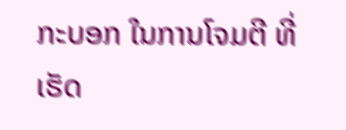ກະບອກ ໃນການໂຈມຕີ ທີ່ເຮັດ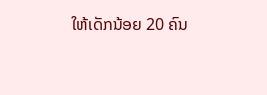ໃຫ້ເດັກນ້ອຍ 20 ຄົນ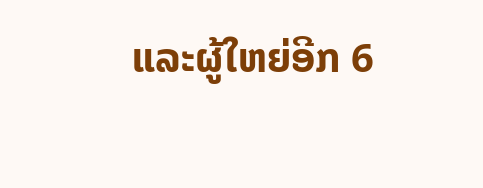ແລະຜູ້ໃຫຍ່ອີກ 6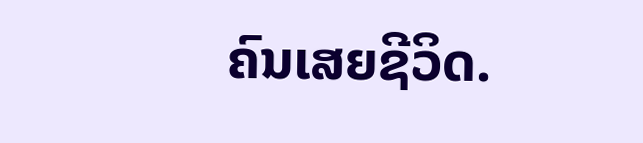ຄົນເສຍຊີວິດ.